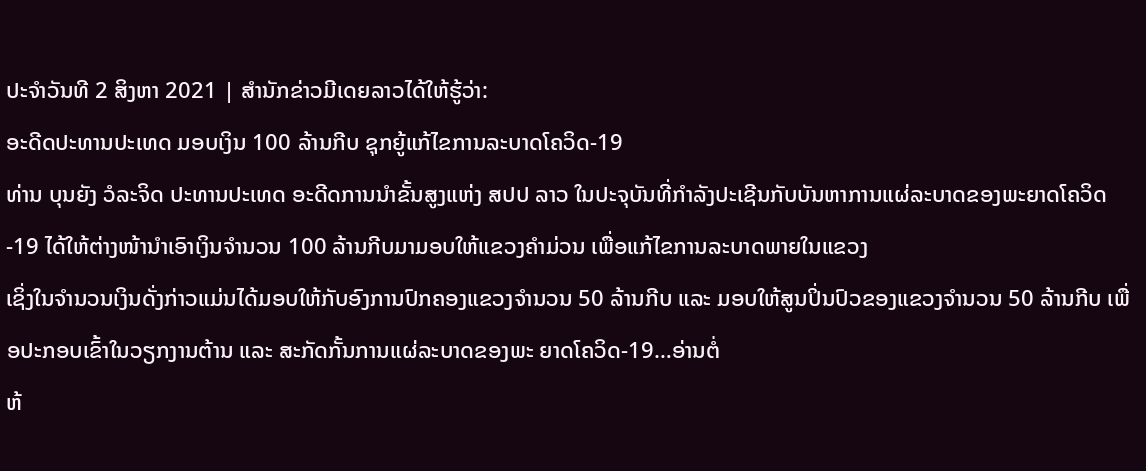ປະຈຳວັນທີ 2 ສິງຫາ 2021 | ສຳນັກຂ່າວມີເດຍລາວໄດ້ໃຫ້ຮູ້ວ່າ:
ອະດີດປະທານປະເທດ ມອບເງິນ 100 ລ້ານກີບ ຊຸກຍູ້ແກ້ໄຂການລະບາດໂຄວິດ-19
ທ່ານ ບຸນຍັງ ວໍລະຈິດ ປະທານປະເທດ ອະດີດການນຳຂັ້ນສູງແຫ່ງ ສປປ ລາວ ໃນປະຈຸບັນທີ່ກຳລັງປະເຊີນກັບບັນຫາການແຜ່ລະບາດຂອງພະຍາດໂຄວິດ-19 ໄດ້ໃຫ້ຕ່າງໜ້ານຳເອົາເງິນຈຳນວນ 100 ລ້ານກີບມາມອບໃຫ້ແຂວງຄຳມ່ວນ ເພື່ອແກ້ໄຂການລະບາດພາຍໃນແຂວງ
ເຊິ່ງໃນຈຳນວນເງິນດັ່ງກ່າວແມ່ນໄດ້ມອບໃຫ້ກັບອົງການປົກຄອງແຂວງຈຳນວນ 50 ລ້ານກີບ ແລະ ມອບໃຫ້ສູນປິ່ນປົວຂອງແຂວງຈໍານວນ 50 ລ້ານກີບ ເພື່ອປະກອບເຂົ້າໃນວຽກງານຕ້ານ ແລະ ສະກັດກັ້ນການແຜ່ລະບາດຂອງພະ ຍາດໂຄວິດ-19…ອ່ານຕໍ່
ຫ້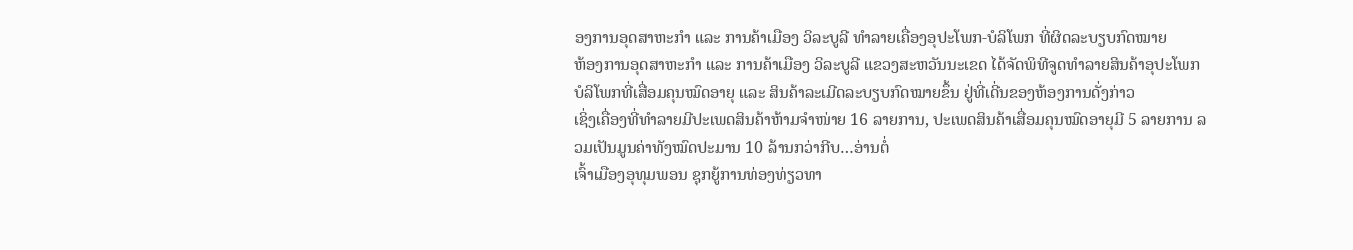ອງການອຸດສາຫະກໍາ ແລະ ການຄ້າເມືອງ ວິລະບູລີ ທໍາລາຍເຄື່ອງອຸປະໂພກ-ບໍລິໂພກ ທີ່ຜິດລະບຽບກົດໝາຍ
ຫ້ອງການອຸດສາຫະກໍາ ແລະ ການຄ້າເມືອງ ວິລະບູລີ ແຂວງສະຫວັນນະເຂດ ໄດ້ຈັດພິທີຈູດທໍາລາຍສິນຄ້າອຸປະໂພກ ບໍລິໂພກທີ່ເສື່ອມຄຸນໝົດອາຍຸ ແລະ ສິນຄ້າລະເມີດລະບຽບກົດໝາຍຂຶ້ນ ຢູ່ທີ່ເດີ່ນຂອງຫ້ອງການດັ່ງກ່າວ
ເຊິ່ງເຄື່ອງທີ່ທຳລາຍມີປະເພດສິນຄ້າຫ້າມຈໍາໜ່າຍ 16 ລາຍການ, ປະເພດສິນຄ້າເສື່ອມຄຸນໝົດອາຍຸມີ 5 ລາຍການ ລວມເປັນມູນຄ່າທັງໝົດປະມານ 10 ລ້ານກວ່າກີບ…ອ່ານຕໍ່
ເຈົ້າເມືອງອຸທຸມພອນ ຊຸກຍູ້ການທ່ອງທ່ຽວທາ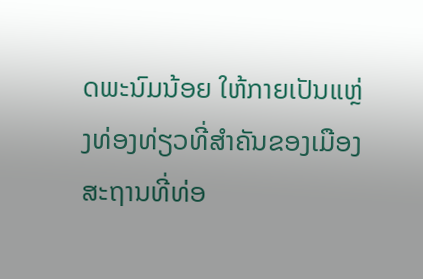ດພະນົມນ້ອຍ ໃຫ້ກາຍເປັນແຫຼ່ງທ່ອງທ່ຽວທີ່ສໍາຄັນຂອງເມືອງ
ສະຖານທີ່ທ່ອ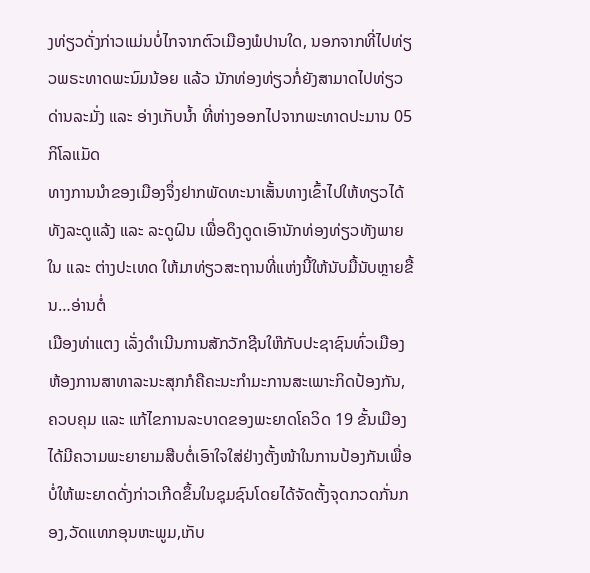ງທ່ຽວດັ່ງກ່າວແມ່ນບໍ່ໄກຈາກຕົວເມືອງພໍປານໃດ, ນອກຈາກທີ່ໄປທ່ຽວພຣະທາດພະນົມນ້ອຍ ແລ້ວ ນັກທ່ອງທ່ຽວກໍ່ຍັງສາມາດໄປທ່ຽວ ດ່ານລະມັ່ງ ແລະ ອ່າງເກັບນໍ້າ ທີ່ຫ່າງອອກໄປຈາກພະທາດປະມານ 05 ກິໂລແມັດ
ທາງການນໍາຂອງເມືອງຈຶ່ງຢາກພັດທະນາເສັ້ນທາງເຂົ້າໄປໃຫ້ທຽວໄດ້ທັງລະດູແລ້ງ ແລະ ລະດູຝົນ ເພື່ອດຶງດູດເອົານັກທ່ອງທ່ຽວທັງພາຍໃນ ແລະ ຕ່າງປະເທດ ໃຫ້ມາທ່ຽວສະຖານທີ່ແຫ່ງນີ້ໃຫ້ນັບມື້ນັບຫຼາຍຂື້ນ…ອ່ານຕໍ່
ເມືອງທ່າແຕງ ເລັ່ງດຳເນີນການສັກວັກຊີນໃຫ໊ກັບປະຊາຊົນທົ່ວເມືອງ
ຫ້ອງການສາທາລະນະສຸກກໍຄືຄະນະກຳມະການສະເພາະກິດປ້ອງກັນ,ຄວບຄຸມ ແລະ ແກ້ໄຂການລະບາດຂອງພະຍາດໂຄວິດ 19 ຂັ້ນເມືອງໄດ້ມີຄວາມພະຍາຍາມສືບຕໍ່ເອົາໃຈໃສ່ຢ່າງຕັ້ງໜ້າໃນການປ້ອງກັນເພື່ອບໍ່ໃຫ້ພະຍາດດັ່ງກ່າວເກີດຂຶ້ນໃນຊຸມຊົນໂດຍໄດ້ຈັດຕັ້ງຈຸດກວດກັ່ນກອງ,ວັດແທກອຸນຫະພູມ,ເກັບ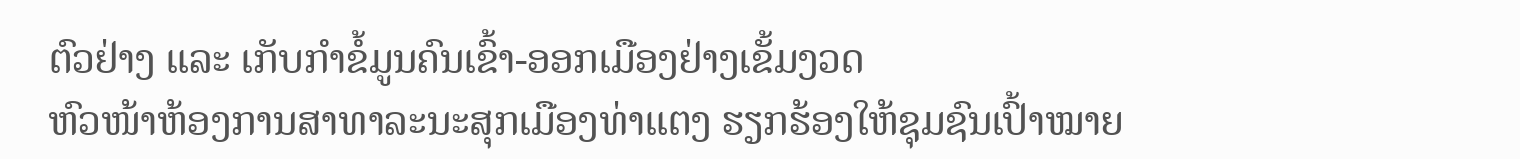ຕົວຢ່າງ ແລະ ເກັບກຳຂໍ້ມູນຄົນເຂົ້າ-ອອກເມືອງຢ່າງເຂັ້ມງວດ
ຫົວໜ້າຫ້ອງການສາທາລະນະສຸກເມືອງທ່າແຕງ ຮຽກຮ້ອງໃຫ້ຊຸມຊົນເປົ້າໝາຍ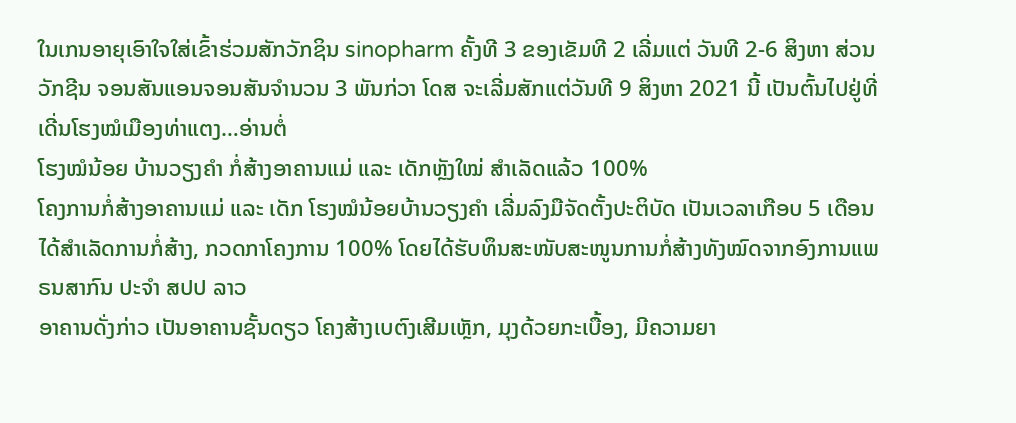ໃນເກນອາຍຸເອົາໃຈໃສ່ເຂົ້າຮ່ວມສັກວັກຊິນ sinopharm ຄັ້ງທີ 3 ຂອງເຂັມທີ 2 ເລີ່ມແຕ່ ວັນທີ 2-6 ສິງຫາ ສ່ວນ ວັກຊີນ ຈອນສັນແອນຈອນສັນຈຳນວນ 3 ພັນກ່ວາ ໂດສ ຈະເລີ່ມສັກແຕ່ວັນທີ 9 ສິງຫາ 2021 ນີ້ ເປັນຕົ້ນໄປຢູ່ທີ່ເດີ່ນໂຮງໝໍເມືອງທ່າແຕງ…ອ່ານຕໍ່
ໂຮງໝໍນ້ອຍ ບ້ານວຽງຄໍາ ກໍ່ສ້າງອາຄານແມ່ ແລະ ເດັກຫຼັງໃໝ່ ສຳເລັດແລ້ວ 100%
ໂຄງການກໍ່ສ້າງອາຄານແມ່ ແລະ ເດັກ ໂຮງໝໍນ້ອຍບ້ານວຽງຄໍາ ເລີ່ມລົງມືຈັດຕັ້ງປະຕິບັດ ເປັນເວລາເກືອບ 5 ເດືອນ ໄດ້ສຳເລັດການກໍ່ສ້າງ, ກວດກາໂຄງການ 100% ໂດຍໄດ້ຮັບທຶນສະໜັບສະໜູນການກໍ່ສ້າງທັງໝົດຈາກອົງການແພຣນສາກົນ ປະຈຳ ສປປ ລາວ
ອາຄານດັ່ງກ່າວ ເປັນອາຄານຊັ້ນດຽວ ໂຄງສ້າງເບຕົງເສີມເຫຼັກ, ມຸງດ້ວຍກະເບື້ອງ, ມີຄວາມຍາ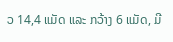ວ 14,4 ແມັດ ແລະ ກວ້າງ 6 ແມັດ, ມີ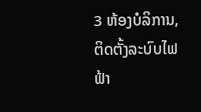3 ຫ້ອງບໍລິການ, ຕິດຕັ້ງລະບົບໄຟຟ້າ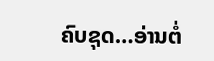ຄົບຊຸດ…ອ່ານຕໍ່